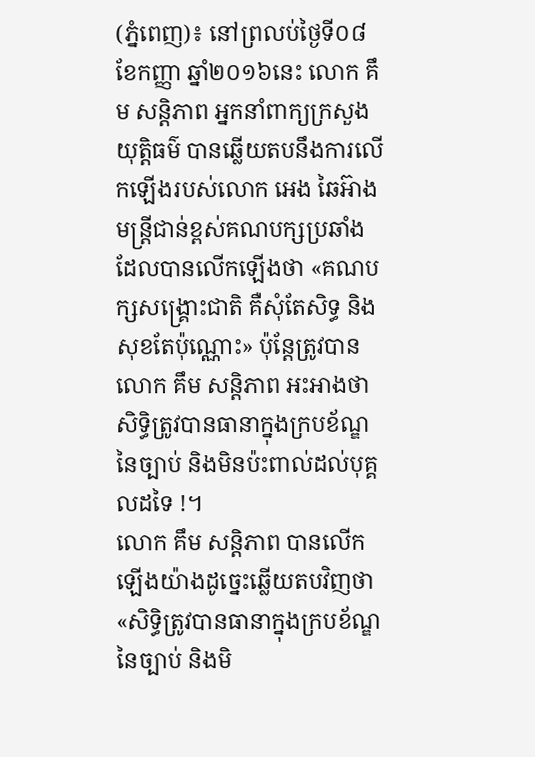(ភ្នំពេញ)៖ នៅព្រលប់ថ្ងៃទី០៨ ខែកញ្ញា ឆ្នាំ២០១៦នេះ លោក គឹម សន្តិភាព អ្នកនាំពាក្យក្រសួងយុត្តិធម៌ បានឆ្លើយតបនឹងការលើកឡើងរបស់លោក អេង ឆៃអ៊ាង មន្រ្តីជាន់ខ្ពស់គណបក្សប្រឆាំង ដែលបានលើកឡើងថា «គណបក្សសង្គ្រោះជាតិ គឺសុំតែសិទ្ធ និងសុខតែប៉ុណ្ណោះ» ប៉ុន្តែត្រូវបានលោក គឹម សន្តិភាព អះអាងថា សិទ្ធិត្រូវបានធានាក្នុងក្របខ័ណ្ឌនៃច្បាប់ និងមិនប៉ះពាល់ដល់បុគ្គលដទៃ !។
លោក គឹម សន្តិភាព បានលើកឡើងយ៉ាងដូច្នេះឆ្លើយតបវិញថា «សិទ្ធិត្រូវបានធានាក្នុងក្របខ័ណ្ឌនៃច្បាប់ និងមិ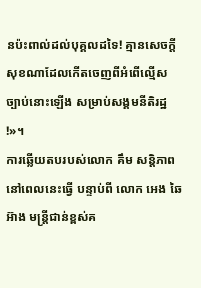នប៉ះពាល់ដល់បុគ្គលដទៃ! គ្មានសេចក្តីសុខណាដែលកើតចេញពីអំពើល្មើសច្បាប់នោះឡើង សម្រាប់សង្គមនីតិរដ្ឋ !»។
ការឆ្លើយតបរបស់លោក គឹម សន្តិភាព នៅពេលនេះធ្វើ បន្ទាប់ពី លោក អេង ឆៃអ៊ាង មន្រ្តីជាន់ខ្ពស់គ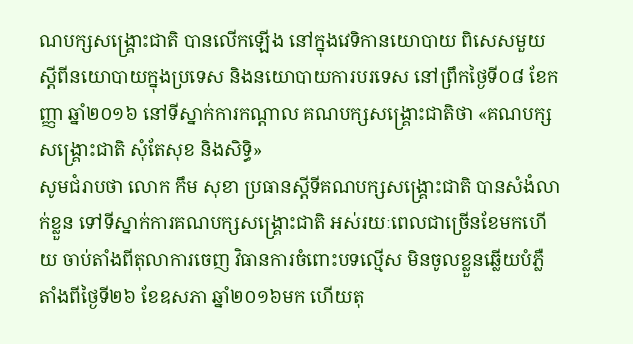ណបក្សសង្រ្គោះជាតិ បានលើកឡើង នៅក្នុងវេទិកានយោបាយ ពិសេសមួយស្ដីពីនយោបាយក្នុងប្រទេស និងនយោបាយការបរទេស នៅព្រឹកថ្ងៃទី០៨ ខែកញ្ញា ឆ្នាំ២០១៦ នៅទីស្នាក់ការកណ្ដាល គណបក្សសង្គ្រោះជាតិថា «គណបក្សសង្រ្គោះជាតិ សុំតែសុខ និងសិទ្ធិ»
សូមជំរាបថា លោក កឹម សុខា ប្រធានស្តីទីគណបក្សសង្រ្គោះជាតិ បានសំងំលាក់ខ្លួន ទៅទីស្នាក់ការគណបក្សសង្រ្គោះជាតិ អស់រយៈពេលជាច្រើនខែមកហើយ ចាប់តាំងពីតុលាការចេញ វិធានការចំពោះបទល្មើស មិនចូលខ្លួនឆ្លើយបំភ្លឺ តាំងពីថ្ងៃទី២៦ ខែឧសភា ឆ្នាំ២០១៦មក ហើយតុ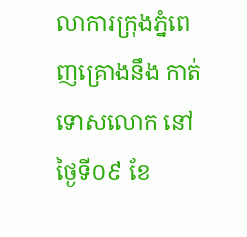លាការក្រុងភ្នំពេញគ្រោងនឹង កាត់ទោសលោក នៅថ្ងៃទី០៩ ខែ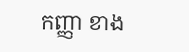កញ្ញា ខាង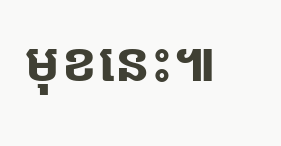មុខនេះ៕